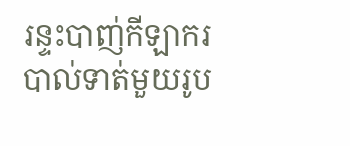រន្ទះបាញ់កីឡាករបាល់ទាត់មួយរូប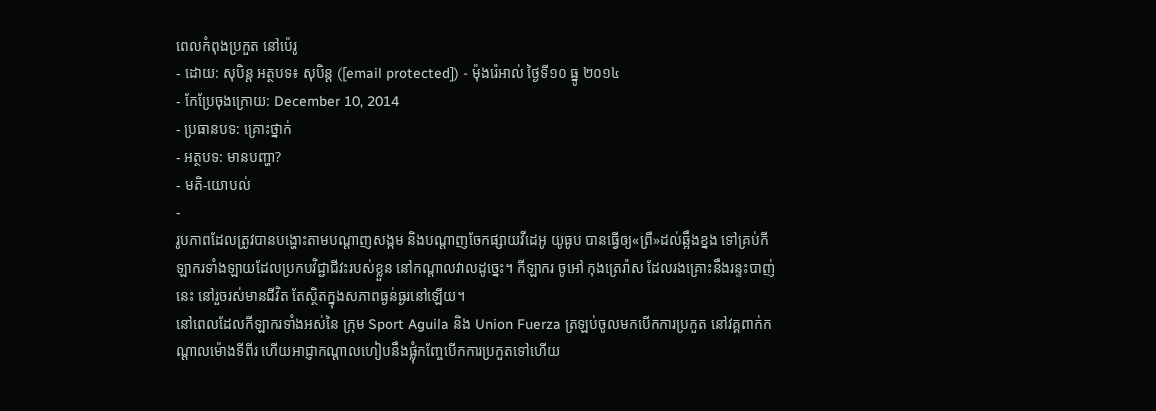ពេលកំពុងប្រកួត នៅប៉េរូ
- ដោយ: សុបិន្ដ អត្ថបទ៖ សុបិន្ត ([email protected]) - ម៉ុងរ៉េអាល់ ថ្ងៃទី១០ ធ្នូ ២០១៤
- កែប្រែចុងក្រោយ: December 10, 2014
- ប្រធានបទ: គ្រោះថ្នាក់
- អត្ថបទ: មានបញ្ហា?
- មតិ-យោបល់
-
រូបភាពដែលត្រូវបានបង្ហោះតាមបណ្ដាញសង្កម និងបណ្ដាញចែកផ្សាយវីដេអូ យូធូប បានធ្វើឲ្យ«ព្រឺ»ដល់ឆ្អឹងខ្នង ទៅគ្រប់កីឡាករទាំងឡាយដែលប្រកបវិជ្ជាជីវះរបស់ខ្លួន នៅកណ្ដាលវាលដូច្នេះ។ កីឡាករ ចូអៅ កុងត្រេរ៉ាស ដែលរងគ្រោះនឹងរន្ទះបាញ់នេះ នៅរួចរស់មានជីវិត តែស្ថិតក្នុងសភាពធ្ងន់ធ្ងរនៅឡើយ។
នៅពេលដែលកីឡាករទាំងអស់នៃ ក្រុម Sport Aguila និង Union Fuerza ត្រឡប់ចូលមកបើកការប្រកួត នៅវគ្គពាក់កណ្ដាលម៉ោងទីពីរ ហើយអាជ្ញាកណ្ដាលហៀបនឹងផ្លុំកញ្ចែបើកការប្រកួតទៅហើយ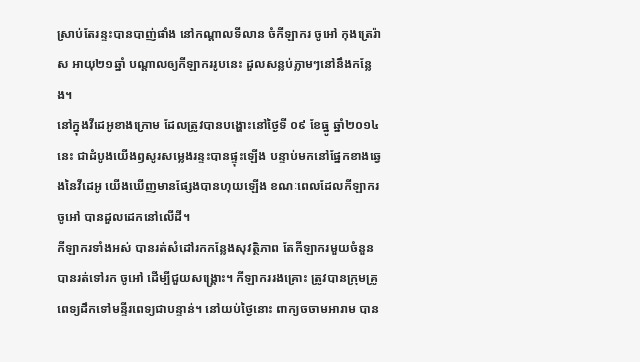ស្រាប់តែរន្ទះបានបាញ់ផាំង នៅកណ្ដាលទីលាន ចំកីឡាករ ចូអៅ កុងត្រេរ៉ាស អាយុ២១ឆ្នាំ បណ្ដាលឲ្យកីឡាកររូបនេះ ដួលសន្លប់ភ្លាមៗនៅនឹងកន្លែង។
នៅក្នុងវីដេអូខាងក្រោម ដែលត្រូវបានបង្ហោះនៅថ្ងៃទី ០៩ ខែធ្នូ ឆ្នាំ២០១៤នេះ ជាដំបូងយើងឭសូរសម្លេងរន្ទះបានផ្ទុះឡើង បន្ទាប់មកនៅផ្នែកខាងឆ្វេងនៃវីដេអូ យើងឃើញមានផ្សែងបានហុយឡើង ខណៈពេលដែលកីឡាករ ចូអៅ បានដួលដេកនៅលើដី។
កីឡាករទាំងអស់ បានរត់សំដៅរកកន្លែងសុវត្ថិភាព តែកីឡាករមួយចំនួន បានរត់ទៅរក ចូអៅ ដើម្បីជួយសង្គ្រោះ។ កីឡាកររងគ្រោះ ត្រូវបានក្រុមគ្រូពេទ្យដឹកទៅមន្ទីរពេទ្យជាបន្ទាន់។ នៅយប់ថ្ងៃនោះ ពាក្យចចាមអារាម បាន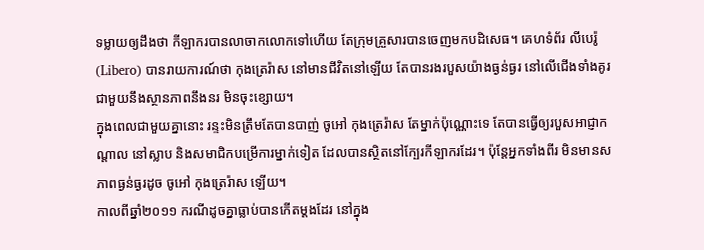ទម្លាយឲ្យដឹងថា កីឡាករបានលាចាកលោកទៅហើយ តែក្រុមគ្រួសារបានចេញមកបដិសេធ។ គេហទំព័រ លីបេរ៉ូ (Libero) បានរាយការណ៍ថា កុងត្រេរ៉ាស នៅមានជីវិតនៅឡើយ តែបានរងរបួសយ៉ាងធ្ងន់ធ្ងរ នៅលើជើងទាំងគូរ ជាមួយនឹងស្ថានភាពនឹងនរ មិនចុះខ្សោយ។
ក្នុងពេលជាមួយគ្នានោះ រន្ទះមិនត្រឹមតែបានបាញ់ ចូអៅ កុងត្រេរ៉ាស តែម្នាក់ប៉ុណ្ណោះទេ តែបានធ្វើឲ្យរបួសអាជ្ញាកណ្ដាល នៅស្លាប និងសមាជិកបម្រើការម្នាក់ទៀត ដែលបានស្ថិតនៅក្បែរកីឡាករដែរ។ ប៉ុន្តែអ្នកទាំងពីរ មិនមានសភាពធ្ងន់ធ្ងរដូច ចូអៅ កុងត្រេរ៉ាស ឡើយ។
កាលពីឆ្នាំ២០១១ ករណីដូចគ្នាធ្លាប់បានកើតម្ដងដែរ នៅក្នុង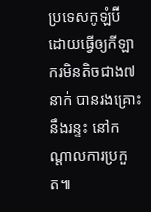ប្រទេសកូឡំប៊ី ដោយធ្វើឲ្យកីឡាករមិនតិចជាង៧នាក់ បានរងគ្រោះនឹងរន្ទះ នៅកណ្ដាលការប្រកួត៕